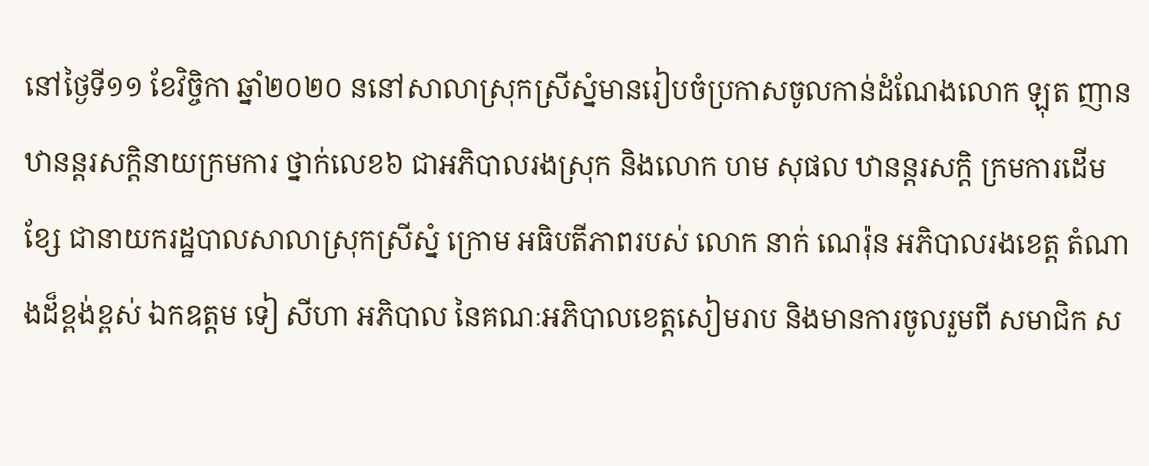នៅថ្ងៃទី១១ ខែវិច្ចិកា ឆ្នាំ២០២០ ននៅសាលាស្រុកស្រីស្នំមានរៀបចំប្រកាសចូលកាន់ដំណែងលោក ឡុត ញាន ឋានន្តរសកិ្តនាយក្រមការ ថ្នាក់លេខ៦ ជាអភិបាលរងស្រុក និងលោក ហម សុផល ឋានន្តរសកិ្ត ក្រមការដើមខ្សែ ជានាយករដ្ឋបាលសាលាស្រុកស្រីស្នំ ក្រោម អធិបតីភាពរបស់ លោក នាក់ ណេរ៉ុន អភិបាលរងខេត្ត តំណាងដ៏ខ្ពង់ខ្ពស់ ឯកឧត្តម ទៀ សីហា អភិបាល នៃគណៈអភិបាលខេត្តសៀមរាប និងមានការចូលរួមពី សមាជិក ស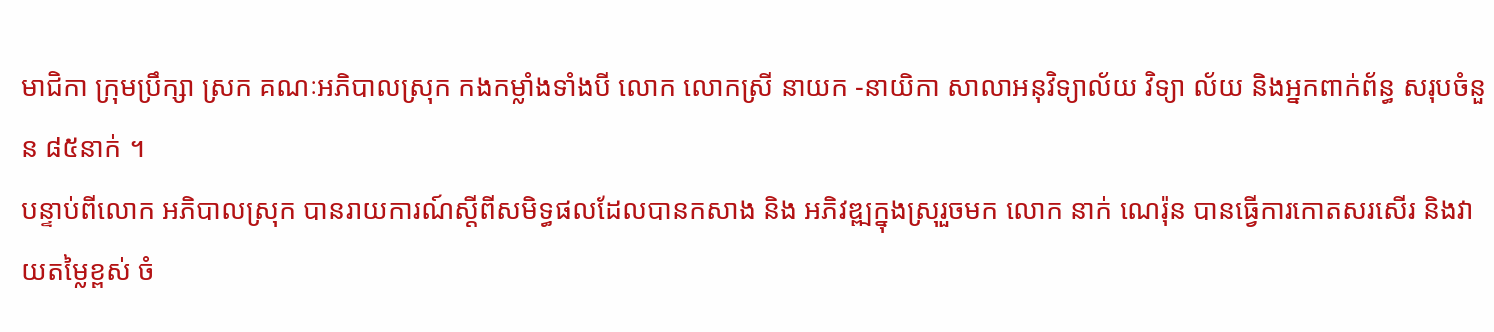មាជិកា ក្រុមប្រឹក្សា ស្រក គណៈអភិបាលស្រុក កងកម្លាំងទាំងបី លោក លោកស្រី នាយក -នាយិកា សាលាអនុវិទ្យាល័យ វិទ្យា ល័យ និងអ្នកពាក់ព័ន្ធ សរុបចំនួន ៨៥នាក់ ។
បន្ទាប់ពីលោក អភិបាលស្រុក បានរាយការណ៍ស្តីពីសមិទ្ធផលដែលបានកសាង និង អភិវឌ្ឍក្នុងស្រុរួចមក លោក នាក់ ណេរ៉ុន បានធ្វើការកោតសរសើរ និងវាយតម្លៃខ្ពស់ ចំ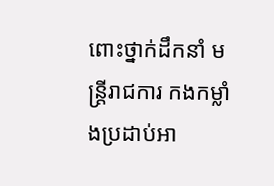ពោះថ្នាក់ដឹកនាំ មន្ត្រីរាជការ កងកម្លាំងប្រដាប់អា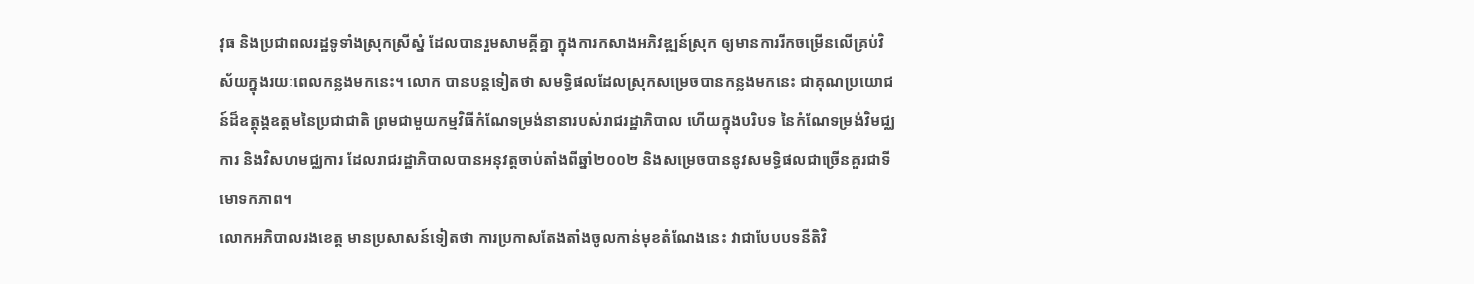វុធ និងប្រជាពលរដ្ឋទូទាំងស្រុកស្រីស្នំ ដែលបានរួមសាមគ្គីគ្នា ក្នុងការកសាងអភិវឌ្ឍន៍ស្រុក ឲ្យមានការរីកចម្រើនលើគ្រប់វិស័យក្នុងរយៈពេលកន្លងមកនេះ។ លោក បានបន្តទៀតថា សមទ្ធិផលដែលស្រុកសម្រេចបានកន្លងមកនេះ ជាគុណប្រយោជន៍ដ៏ឧត្តុង្គឧត្តមនៃប្រជាជាតិ ព្រមជាមួយកម្មវិធីកំណែទម្រង់នានារបស់រាជរដ្ឋាភិបាល ហើយក្នុងបរិបទ នៃកំណែទម្រង់វិមជ្ឈការ និងវិសហមជ្ឈការ ដែលរាជរដ្ឋាភិបាលបានអនុវត្តចាប់តាំងពីឆ្នាំ២០០២ និងសម្រេចបាននូវសមទ្ធិផលជាច្រើនគួរជាទីមោទកភាព។
លោកអភិបាលរងខេត្ត មានប្រសាសន៍ទៀតថា ការប្រកាសតែងតាំងចូលកាន់មុខតំណែងនេះ វាជាបែបបទនីតិវិ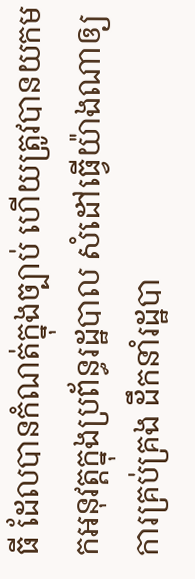ធី ដែលបានកំណត់ក្នុងច្បាប់ ហើយត្រូវបានយកមកអនុវត្តក្នុងប្រព័ន្ធរដ្ឋបាល សំដៅធ្វើយ៉ាងណាឲ្យការគ្រប់គ្រង ដឹកនាំរដ្ឋបា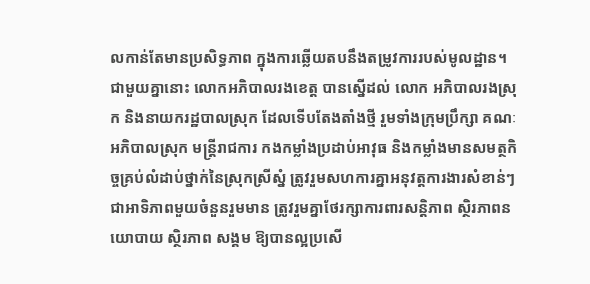លកាន់តែមានប្រសិទ្ធភាព ក្នុងការឆ្លើយតបនឹងតម្រូវការរបស់មូលដ្ឋាន។ ជាមួយគ្នានោះ លោកអភិបាលរងខេត្ត បានស្នើដល់ លោក អភិបាលរងស្រុក និងនាយករដ្ឋបាលស្រុក ដែលទើបតែងតាំងថ្មី រួមទាំងក្រុមប្រឹក្សា គណៈអភិបាលស្រុក មន្រ្តីរាជការ កងកម្លាំងប្រដាប់អាវុធ និងកម្លាំងមានសមត្ថកិច្ចគ្រប់លំដាប់ថ្នាក់នៃស្រុកស្រីស្នំ ត្រូវរួមសហការគ្នាអនុវត្តការងារសំខាន់ៗ ជាអាទិភាពមួយចំនួនរួមមាន ត្រូវរួមគ្នាថែរក្សាការពារសន្តិភាព ស្ថិរភាពនយោបាយ ស្ថិរភាព សង្គម ឱ្យបានល្អប្រសើ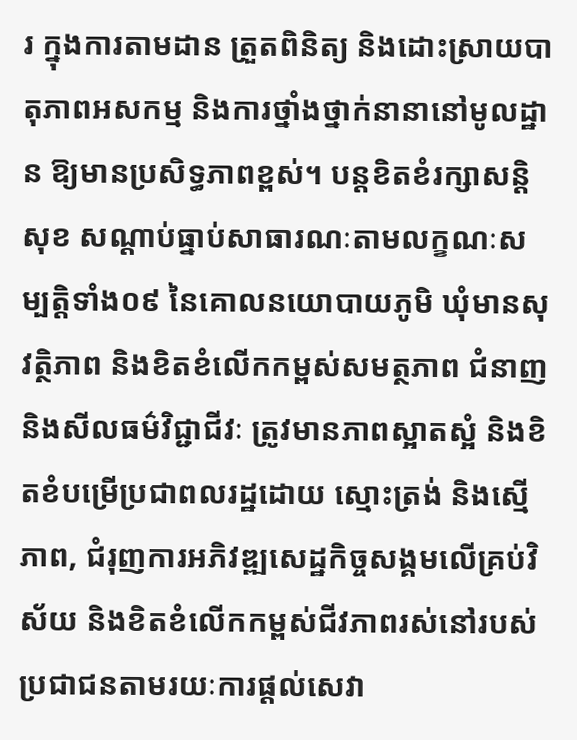រ ក្នុងការតាមដាន ត្រួតពិនិត្យ និងដោះស្រាយបាតុភាពអសកម្ម និងការថ្នាំងថ្នាក់នានានៅមូលដ្ឋាន ឱ្យមានប្រសិទ្ធភាពខ្ពស់។ បន្តខិតខំរក្សាសន្តិសុខ សណ្តាប់ធ្នាប់សាធារណៈតាមលក្ខណៈសម្បត្តិទាំង០៩ នៃគោលនយោបាយភូមិ ឃុំមានសុវត្ថិភាព និងខិតខំលើកកម្ពស់សមត្ថភាព ជំនាញ និងសីលធម៌វិជ្ជាជីវៈ ត្រូវមានភាពស្អាតស្អំ និងខិតខំបម្រើប្រជាពលរដ្ឋដោយ ស្មោះត្រង់ និងស្មើភាព, ជំរុញការអភិវឌ្ឍសេដ្ឋកិច្ចសង្គមលើគ្រប់វិស័យ និងខិតខំលើកកម្ពស់ជីវភាពរស់នៅរបស់ប្រជាជនតាមរយៈការផ្តល់សេវា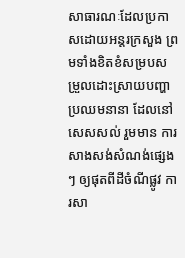សាធារណៈដែលប្រកាសដោយអន្តរក្រសួង ព្រមទាំងខិតខំសម្របសម្រួលដោះស្រាយបញ្ហាប្រឈមនានា ដែលនៅសេសសល់ រួមមាន ការសាងសង់សំណង់ផ្សេងៗ ឲ្យផុតពីដីចំណីផ្លូវ ការសា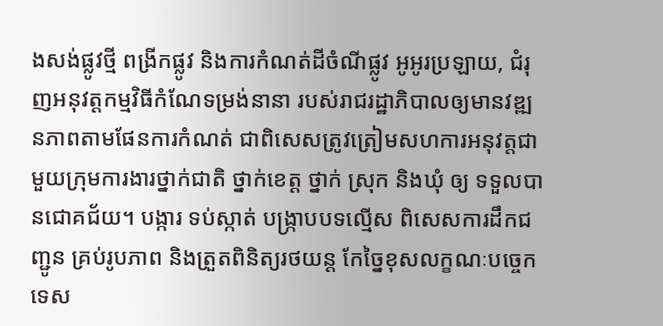ងសង់ផ្លូវថ្មី ពង្រីកផ្លូវ និងការកំណត់ដីចំណីផ្លូវ អូអូរប្រឡាយ, ជំរុញអនុវត្តកម្មវិធីកំណែទម្រង់នានា របស់រាជរដ្ឋាភិបាលឲ្យមានវឌ្ឍនភាពតាមផែនការកំណត់ ជាពិសេសត្រូវត្រៀមសហការអនុវត្តជាមួយក្រុមការងារថ្នាក់ជាតិ ថ្នាក់ខេត្ត ថ្នាក់ ស្រុក និងឃុំ ឲ្យ ទទួលបានជោគជ័យ។ បង្ការ ទប់ស្កាត់ បង្រ្កាបបទល្មើស ពិសេសការដឹកជញ្ជូន គ្រប់រូបភាព និងត្រួតពិនិត្យរថយន្ត កែច្នៃខុសលក្ខណៈបច្ចេកទេស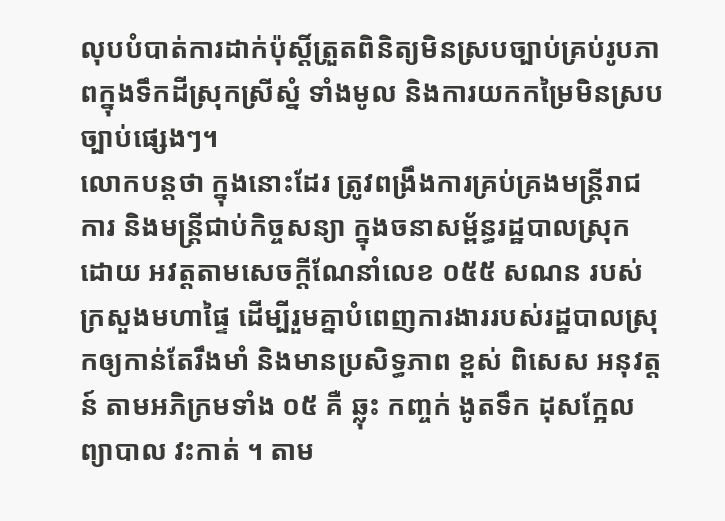លុបបំបាត់ការដាក់ប៉ុស្តិ៍ត្រួតពិនិត្យមិនស្របច្បាប់គ្រប់រូបភាពក្នុងទឹកដីស្រុកស្រីស្នំ ទាំងមូល និងការយកកម្រៃមិនស្របច្បាប់ផ្សេងៗ។
លោកបន្តថា ក្នុងនោះដែរ ត្រូវពង្រឹងការគ្រប់គ្រងមន្រ្តីរាជការ និងមន្រ្តីជាប់កិច្ចសន្យា ក្នុងចនាសម្ព័ន្ធរដ្ឋបាលស្រុក ដោយ អវត្តតាមសេចក្ដីណែនាំលេខ ០៥៥ សណន របស់ក្រសួងមហាផ្ទៃ ដើម្បីរួមគ្នាបំពេញការងាររបស់រដ្ឋបាលស្រុកឲ្យកាន់តែរឹងមាំ និងមានប្រសិទ្ធភាព ខ្ពស់ ពិសេស អនុវត្តន៍ តាមអភិក្រមទាំង ០៥ គឺ ឆ្លុះ កញ្ចក់ ងូតទឹក ដុសក្អែល ព្យាបាល វះកាត់ ។ តាម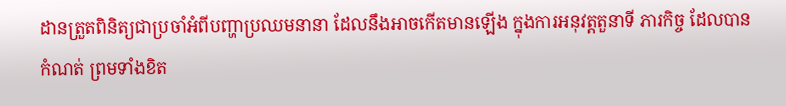ដានត្រួតពិនិត្យជាប្រចាំអំពីបញ្ហាប្រឈមនានា ដែលនឹងអាចកើតមានឡើង ក្នុងការអនុវត្តតួនាទី ភារកិច្ច ដែលបានកំណត់ ព្រមទាំងខិត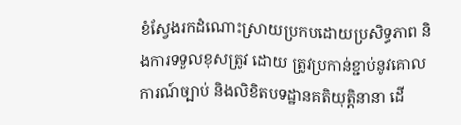ខំស្វែងរកដំណោះស្រាយប្រកបដោយប្រសិទ្ធភាព និងការទទួលខុសត្រូវ ដោយ ត្រូវប្រកាន់ខ្ជាប់នូវគោលការណ៍ច្បាប់ និងលិខិតបទដ្ឋានគតិយុត្តិនានា ដើ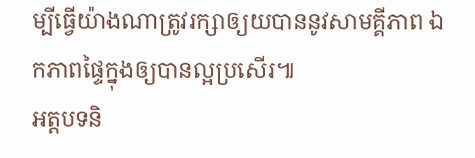ម្បីធ្វើយ៉ាងណាត្រូវរក្សាឲ្យយបាននូវសាមគ្គីភាព ឯកភាពផ្ទៃក្នុងឲ្យបានល្អប្រសើរ៕
អត្តបទនិ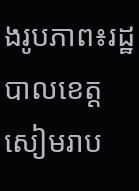ងរូបភាព៖រដ្ឋបាលខេត្តសៀមរាប